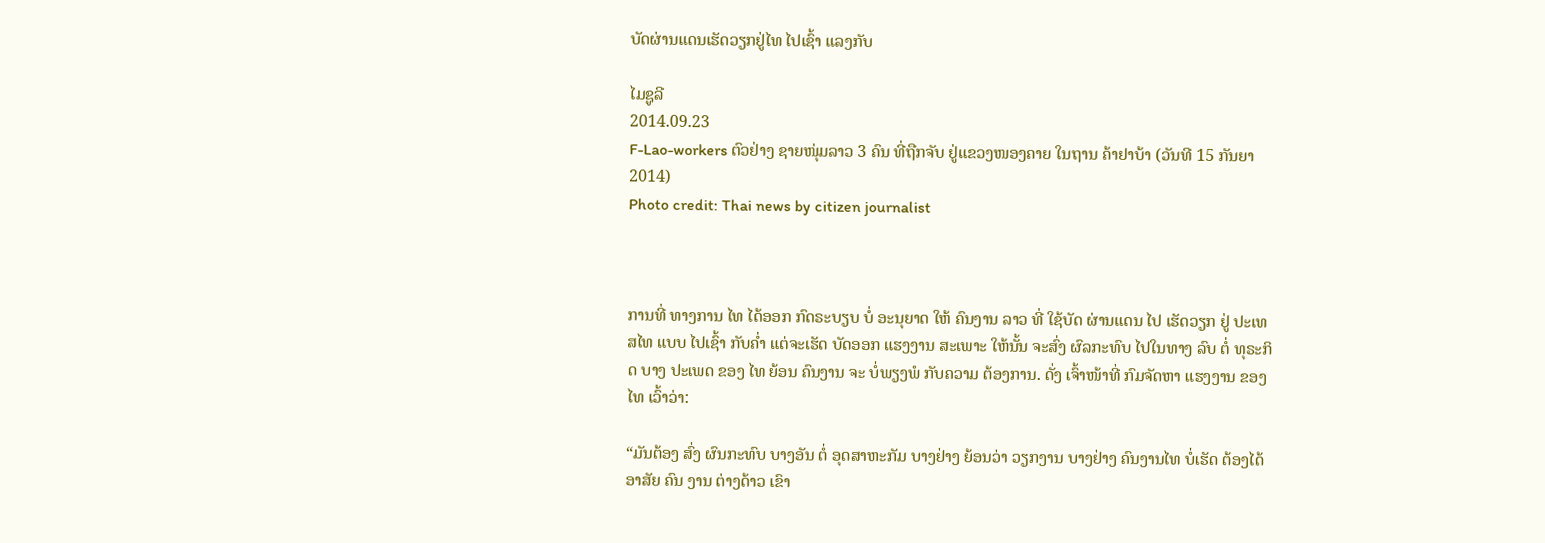ບັດຜ່ານແດນເຮັດວຽກຢູ່ໄທ ໄປເຊົ້າ ແລງກັບ

ໄມຊູລີ
2014.09.23
F-Lao-workers ຕົວຢ່າງ ຊາຍໜຸ່ມລາວ 3 ຄົນ ທີ່ຖືກຈັບ ຢູ່ແຂວງໜອງຄາຍ ໃນຖານ ຄ້າຢາບ້າ (ວັນທີ 15 ກັນຍາ 2014)
Photo credit: Thai news by citizen journalist



ການທີ່ ທາງການ ໄທ ໄດ້ອອກ ກົດຣະບຽບ ບໍ່ ອະນຸຍາດ ໃຫ້ ຄົນງານ ລາວ ທີ່ ໃຊ້ບັດ ຜ່ານແດນ ໄປ ເຮັດວຽກ ຢູ່ ປະເທສໄທ ແບບ ໄປເຊົ້າ ກັບຄໍ່າ ແຕ່ຈະເຮັດ ບັດອອກ ແຮງງານ ສະເພາະ ໃຫ້ນັ້ນ ຈະສົ່ງ ຜົລກະທົບ ໄປໃນທາງ ລົບ ຕໍ່ ທຸຣະກິດ ບາງ ປະເພດ ຂອງ ໄທ ຍ້ອນ ຄົນງານ ຈະ ບໍ່ພຽງພໍ ກັບຄວາມ ຕ້ອງການ. ດັ່ງ ເຈົ້າໜ້າທີ່ ກົມຈັດຫາ ແຮງງານ ຂອງ ໄທ ເວົ້າວ່າ:

“ມັນຕ້ອງ ສົ່ງ ຜົນກະທົບ ບາງອັນ ຕໍ່ ອຸດສາຫະກັມ ບາງຢ່າງ ຍ້ອນວ່າ ວຽກງານ ບາງຢ່າງ ຄົນງານໄທ ບໍ່ເຮັດ ຕ້ອງໄດ້ ອາສັຍ ຄົນ ງານ ຕ່າງດ້າວ ເຂົາ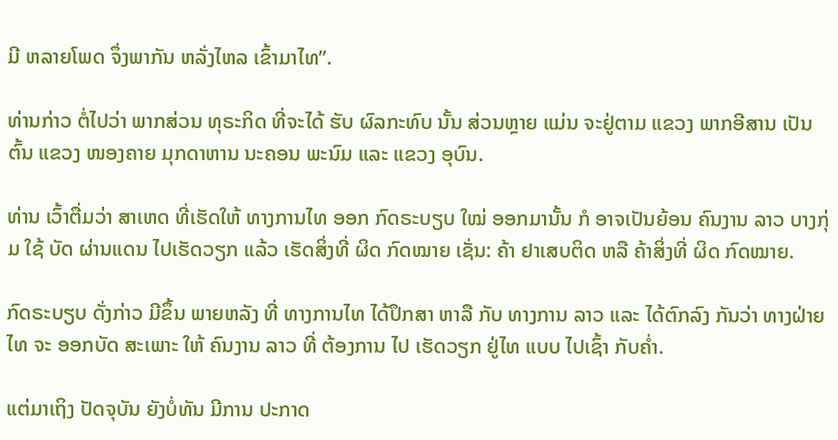ມີ ຫລາຍໂພດ ຈຶ່ງພາກັນ ຫລັ່ງໄຫລ ເຂົ້າມາໄທ”.

ທ່ານກ່າວ ຕໍ່ໄປວ່າ ພາກສ່ວນ ທຸຣະກິດ ທີ່ຈະໄດ້ ຮັບ ຜົລກະທົບ ນັ້ນ ສ່ວນຫຼາຍ ແມ່ນ ຈະຢູ່ຕາມ ແຂວງ ພາກອີສານ ເປັນຕົ້ນ ແຂວງ ໜອງຄາຍ ມຸກດາຫານ ນະຄອນ ພະນົມ ແລະ ແຂວງ ອຸບົນ.

ທ່ານ ເວົ້າຕື່ມວ່າ ສາເຫດ ທີ່ເຮັດໃຫ້ ທາງການໄທ ອອກ ກົດຣະບຽບ ໃໝ່ ອອກມານັ້ນ ກໍ ອາຈເປັນຍ້ອນ ຄົນງານ ລາວ ບາງກຸ່ມ ໃຊ້ ບັດ ຜ່ານແດນ ໄປເຮັດວຽກ ແລ້ວ ເຮັດສິ່ງທີ່ ຜິດ ກົດໝາຍ ເຊັ່ນ: ຄ້າ ຢາເສບຕິດ ຫລື ຄ້າສິ່ງທີ່ ຜິດ ກົດໝາຍ.

ກົດຣະບຽບ ດັ່ງກ່າວ ມີຂຶ້ນ ພາຍຫລັງ ທີ່ ທາງການໄທ ໄດ້ປຶກສາ ຫາລື ກັບ ທາງການ ລາວ ແລະ ໄດ້ຕົກລົງ ກັນວ່າ ທາງຝ່າຍໄທ ຈະ ອອກບັດ ສະເພາະ ໃຫ້ ຄົນງານ ລາວ ທີ່ ຕ້ອງການ ໄປ ເຮັດວຽກ ຢູ່ໄທ ແບບ ໄປເຊົ້າ ກັບຄໍ່າ.

ແຕ່ມາເຖິງ ປັດຈຸບັນ ຍັງບໍ່ທັນ ມີການ ປະກາດ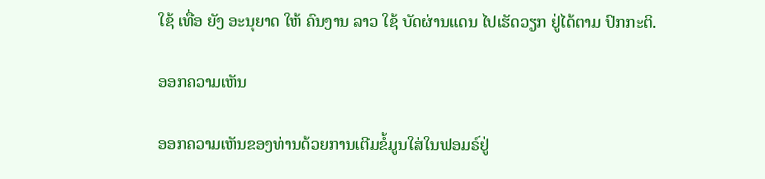ໃຊ້ ເທື່ອ ຍັງ ອະນຸຍາດ ໃຫ້ ຄົນງານ ລາວ ໃຊ້ ບັດຜ່ານແດນ ໄປເຮັດວຽກ ຢູ່ໄດ້ຕາມ ປົກກະຕິ.

ອອກຄວາມເຫັນ

ອອກຄວາມເຫັນຂອງທ່ານດ້ວຍການເຕີມຂໍ້ມູນໃສ່ໃນຟອມຣ໌ຢູ່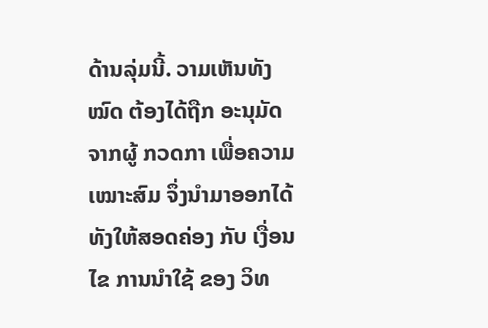ດ້ານລຸ່ມນີ້. ວາມເຫັນທັງໝົດ ຕ້ອງໄດ້ຖືກ ອະນຸມັດ ຈາກຜູ້ ກວດກາ ເພື່ອຄວາມເໝາະສົມ ຈຶ່ງນໍາມາອອກໄດ້ ທັງໃຫ້ສອດຄ່ອງ ກັບ ເງື່ອນໄຂ ການນຳໃຊ້ ຂອງ ວິທ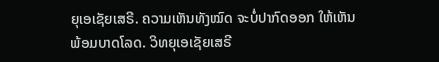ຍຸເອເຊັຍເສຣີ. ຄວາມເຫັນທັງໝົດ ຈະບໍ່ປາກົດອອກ ໃຫ້ເຫັນພ້ອມບາດໂລດ. ວິທຍຸເອເຊັຍເສຣີ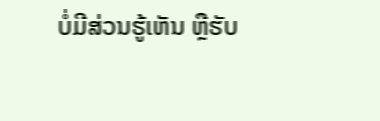ບໍ່ມີສ່ວນຮູ້ເຫັນ ຫຼືຮັບ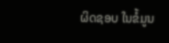ຜິດຊອບ ໃນຂໍ້ມູນ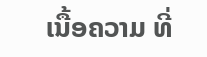ເນື້ອຄວາມ ທີ່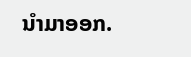ນໍາມາອອກ.